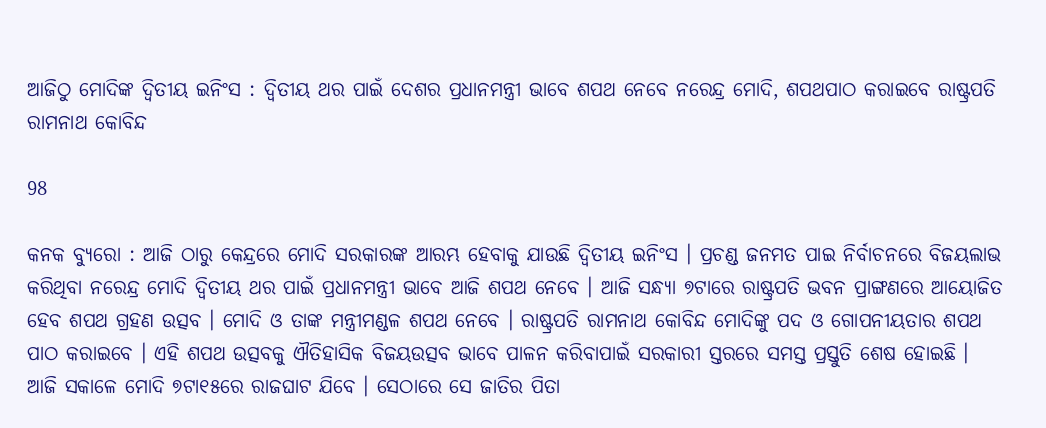ଆଜିଠୁ ମୋଦିଙ୍କ ଦ୍ୱିତୀୟ ଇନିଂସ : ଦ୍ୱିତୀୟ ଥର ପାଇଁ ଦେଶର ପ୍ରଧାନମନ୍ତ୍ରୀ ଭାବେ ଶପଥ ନେବେ ନରେନ୍ଦ୍ର ମୋଦି, ଶପଥପାଠ କରାଇବେ ରାଷ୍ଟ୍ରପତି ରାମନାଥ କୋବିନ୍ଦ

98

କନକ ବ୍ୟୁରୋ : ଆଜି ଠାରୁ କେନ୍ଦ୍ରରେ ମୋଦି ସରକାରଙ୍କ ଆରମ୍ଭ ହେବାକୁ ଯାଉଛି ଦ୍ୱିତୀୟ ଇନିଂସ । ପ୍ରଚଣ୍ଡ ଜନମତ ପାଇ ନିର୍ବାଚନରେ ବିଜୟଲାଭ କରିଥିବା ନରେନ୍ଦ୍ର ମୋଦି ଦ୍ୱିତୀୟ ଥର ପାଇଁ ପ୍ରଧାନମନ୍ତ୍ରୀ ଭାବେ ଆଜି ଶପଥ ନେବେ । ଆଜି ସନ୍ଧ୍ୟା ୭ଟାରେ ରାଷ୍ଟ୍ରପତି ଭବନ ପ୍ରାଙ୍ଗଣରେ ଆୟୋଜିତ ହେବ ଶପଥ ଗ୍ରହଣ ଉତ୍ସବ । ମୋଦି ଓ ତାଙ୍କ ମନ୍ତ୍ରୀମଣ୍ଡଳ ଶପଥ ନେବେ । ରାଷ୍ଟ୍ରପତି ରାମନାଥ କୋବିନ୍ଦ ମୋଦିଙ୍କୁ ପଦ ଓ ଗୋପନୀୟତାର ଶପଥ ପାଠ କରାଇବେ । ଏହି ଶପଥ ଉତ୍ସବକୁ ଐତିହାସିକ ବିଜୟଉତ୍ସବ ଭାବେ ପାଳନ କରିବାପାଇଁ ସରକାରୀ ସ୍ତରରେ ସମସ୍ତ ପ୍ରସ୍ତୁତି ଶେଷ ହୋଇଛି । ଆଜି ସକାଳେ ମୋଦି ୭ଟା୧୫ରେ ରାଜଘାଟ ଯିବେ । ସେଠାରେ ସେ ଜାତିର ପିତା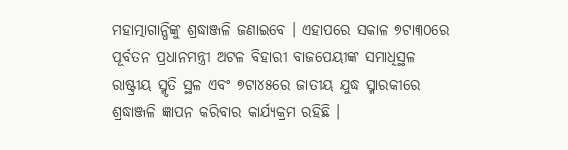ମହାତ୍ମାଗାନ୍ଧିଙ୍କୁ ଶ୍ରଦ୍ଧାଞ୍ଜଳି ଜଣାଇବେ । ଏହାପରେ ସକାଳ ୭ଟା୩୦ରେ ପୂର୍ବତନ ପ୍ରଧାନମନ୍ତ୍ରୀ ଅଟଳ ବିହାରୀ ବାଜପେୟୀଙ୍କ ସମାଧିସ୍ଥଳ ରାଷ୍ଟ୍ରୀୟ ସ୍ମୃତି ସ୍ଥଳ ଏବଂ ୭ଟା୪୫ରେ ଜାତୀୟ ଯୁଦ୍ଧ ସ୍ମାରକୀରେ ଶ୍ରଦ୍ଧାଞ୍ଜଳି ଜ୍ଞାପନ କରିବାର କାର୍ଯ୍ୟକ୍ରମ ରହିଛି ।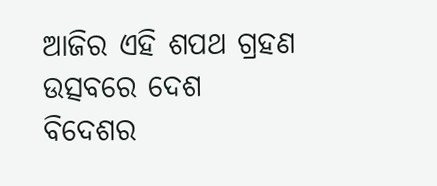ଆଜିର ଏହି ଶପଥ ଗ୍ରହଣ ଉତ୍ସବରେ ଦେଶ ବିଦେଶର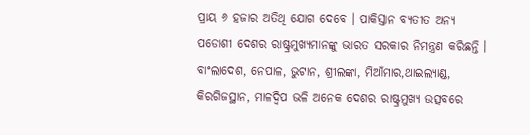ପ୍ରାୟ ୬ ହଜାର ଅତିଥି ଯୋଗ ଦେବେ । ପାକିସ୍ତାନ ବ୍ୟତୀତ ଅନ୍ୟ ପଡୋଶୀ ଦେଶର ରାଷ୍ଟ୍ରମୁଖ୍ୟମାନଙ୍କୁ ଭାରତ ସରକାର ନିମନ୍ତ୍ରଣ କରିଛନ୍ତି । ବାଂଲାଦେଶ, ନେପାଳ, ଭୁଟାନ, ଶ୍ରୀଲଙ୍କା, ମିଆଁମାର,ଥାଇଲ୍ୟାଣ୍ଡ, କିରଗିଜସ୍ଥାନ, ମାଳଦ୍ୱିପ ଭଳି ଅନେକ ଦେଶର ରାଷ୍ଟ୍ରମୁଖ୍ୟ ଉତ୍ସବରେ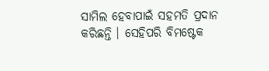ସାମିଲ ହେବାପାଇଁ ସହମତି ପ୍ରଦାନ କରିଛନ୍ତି । ସେହିପରି ବିମଷ୍ଟେକ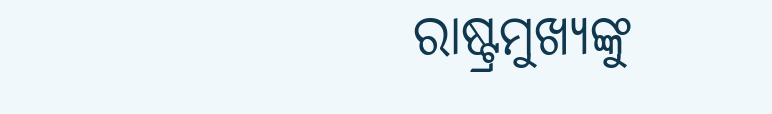ରାଷ୍ଟ୍ରମୁଖ୍ୟଙ୍କୁ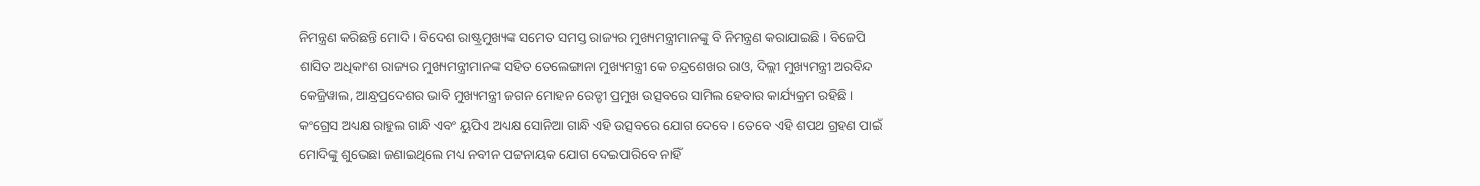ନିମନ୍ତ୍ରଣ କରିଛନ୍ତି ମୋଦି । ବିଦେଶ ରାଷ୍ଟ୍ରମୁଖ୍ୟଙ୍କ ସମେତ ସମସ୍ତ ରାଜ୍ୟର ମୁଖ୍ୟମନ୍ତ୍ରୀମାନଙ୍କୁ ବି ନିମନ୍ତ୍ରଣ କରାଯାଇଛି । ବିଜେପି ଶାସିତ ଅଧିକାଂଶ ରାଜ୍ୟର ମୁଖ୍ୟମନ୍ତ୍ରୀମାନଙ୍କ ସହିତ ତେଲେଙ୍ଗାନା ମୁଖ୍ୟମନ୍ତ୍ରୀ କେ ଚନ୍ଦ୍ରଶେଖର ରାଓ, ଦିଲ୍ଲୀ ମୁଖ୍ୟମନ୍ତ୍ରୀ ଅରବିନ୍ଦ କେଜ୍ରିୱାଲ, ଆନ୍ଧ୍ରପ୍ରଦେଶର ଭାବି ମୁଖ୍ୟମନ୍ତ୍ରୀ ଜଗନ ମୋହନ ରେଡ୍ଡୀ ପ୍ରମୁଖ ଉତ୍ସବରେ ସାମିଲ ହେବାର କାର୍ଯ୍ୟକ୍ରମ ରହିଛି । କଂଗ୍ରେସ ଅଧ୍ୟକ୍ଷ ରାହୁଲ ଗାନ୍ଧି ଏବଂ ୟୁପିଏ ଅଧ୍ୟକ୍ଷ ସୋନିଆ ଗାନ୍ଧି ଏହି ଉତ୍ସବରେ ଯୋଗ ଦେବେ । ତେବେ ଏହି ଶପଥ ଗ୍ରହଣ ପାଇଁ ମୋଦିଙ୍କୁ ଶୁଭେଛା ଜଣାଇଥିଲେ ମଧ୍ୟ ନବୀନ ପଟ୍ଟନାୟକ ଯୋଗ ଦେଇପାରିବେ ନାହିଁ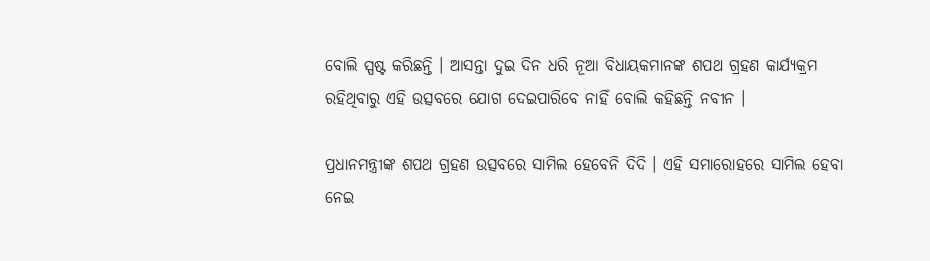ବୋଲି ସ୍ପଷ୍ଟ କରିଛନ୍ତି । ଆସନ୍ତା ଦୁଇ ଦିନ ଧରି ନୂଆ ବିଧାୟକମାନଙ୍କ ଶପଥ ଗ୍ରହଣ କାର୍ଯ୍ୟକ୍ରମ ରହିଥିବାରୁ ଏହି ଉତ୍ସବରେ ଯୋଗ ଦେଇପାରିବେ ନାହିଁ ବୋଲି କହିଛନ୍ତି ନବୀନ ।

ପ୍ରଧାନମନ୍ତ୍ରୀଙ୍କ ଶପଥ ଗ୍ରହଣ ଉତ୍ସବରେ ସାମିଲ ହେବେନି ଦିଦି । ଏହି ସମାରୋହରେ ସାମିଲ ହେବା ନେଇ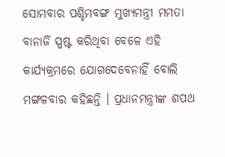ସୋମବାର ପଶ୍ଚିମବଙ୍ଗ ମୁଖ୍ୟମନ୍ତ୍ରୀ ମମତା ବାନାର୍ଜି ସ୍ପଷ୍ଟ କରିଥିବା ବେଳେ ଏହି କାର୍ଯ୍ୟକ୍ରମରେ ଯୋଗଦେବେନାହିଁ ବୋଲି ମଙ୍ଗଳବାର କହିଛନ୍ତି । ପ୍ରଧାନମନ୍ତ୍ରୀଙ୍କ ଶପଥ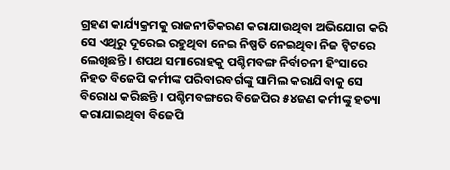ଗ୍ରହଣ କାର୍ଯ୍ୟକ୍ରମକୁ ରାଜନୀତିକରଣ କରାଯାଉଥିବା ଅଭିଯୋଗ କରି ସେ ଏଥିରୁ ଦୂରେଇ ରହୁଥିବା ନେଇ ନିଷ୍ପତି ନେଇଥିବା ନିଜ ଟ୍ୱିଟରେ ଲେଖିଛନ୍ତି । ଶପଥ ସମାରୋହକୁ ପଶ୍ଚିମବଙ୍ଗ ନିର୍ବାଚନୀ ହିଂସାରେ ନିହତ ବିଜେପି କର୍ମୀଙ୍କ ପରିବାରବର୍ଗଙ୍କୁ ସାମିଲ କରାଯିବାକୁ ସେ ବିରୋଧ କରିଛନ୍ତି । ପଶ୍ଚିମବଙ୍ଗରେ ବିଜେପିର ୫୪ଜଣ କର୍ମୀଙ୍କୁ ହତ୍ୟା କରାଯାଇଥିବା ବିଜେପି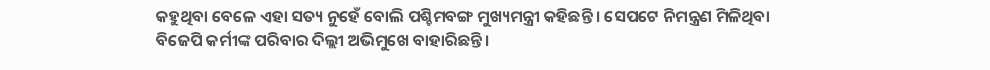କହୁଥିବା ବେଳେ ଏହା ସତ୍ୟ ନୁହେଁ ବୋଲି ପଶ୍ଚିମବଙ୍ଗ ମୁଖ୍ୟମନ୍ତ୍ରୀ କହିଛନ୍ତି । ସେପଟେ ନିମନ୍ତ୍ରଣ ମିଳିଥିବା ବିଜେପି କର୍ମୀଙ୍କ ପରିବାର ଦିଲ୍ଲୀ ଅଭିମୁଖେ ବାହାରିଛନ୍ତି ।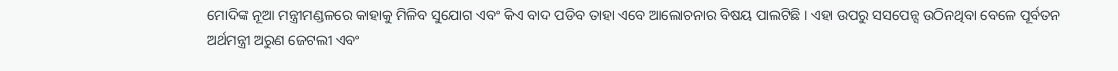ମୋଦିଙ୍କ ନୂଆ ମନ୍ତ୍ରୀମଣ୍ଡଳରେ କାହାକୁ ମିଳିବ ସୁଯୋଗ ଏବଂ କିଏ ବାଦ ପଡିବ ତାହା ଏବେ ଆଲୋଚନାର ବିଷୟ ପାଲଟିଛି । ଏହା ଉପରୁ ସସପେନ୍ସ ଉଠିନଥିବା ବେଳେ ପୂର୍ବତନ ଅର୍ଥମନ୍ତ୍ରୀ ଅରୁଣ ଜେଟଲୀ ଏବଂ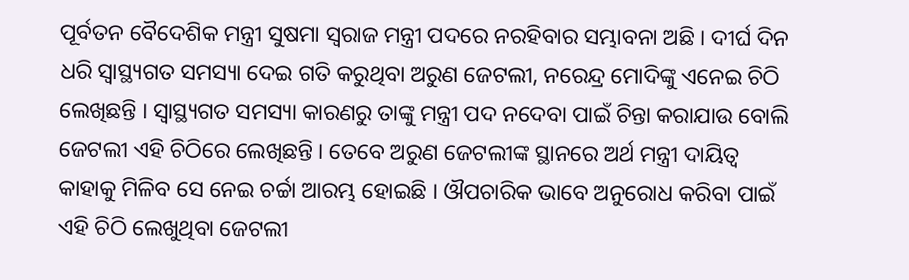ପୂର୍ବତନ ବୈଦେଶିକ ମନ୍ତ୍ରୀ ସୁଷମା ସ୍ୱରାଜ ମନ୍ତ୍ରୀ ପଦରେ ନରହିବାର ସମ୍ଭାବନା ଅଛି । ଦୀର୍ଘ ଦିନ ଧରି ସ୍ୱାସ୍ଥ୍ୟଗତ ସମସ୍ୟା ଦେଇ ଗତି କରୁଥିବା ଅରୁଣ ଜେଟଲୀ, ନରେନ୍ଦ୍ର ମୋଦିଙ୍କୁ ଏନେଇ ଚିଠି ଲେଖିଛନ୍ତି । ସ୍ୱାସ୍ଥ୍ୟଗତ ସମସ୍ୟା କାରଣରୁ ତାଙ୍କୁ ମନ୍ତ୍ରୀ ପଦ ନଦେବା ପାଇଁ ଚିନ୍ତା କରାଯାଉ ବୋଲି ଜେଟଲୀ ଏହି ଚିଠିରେ ଲେଖିଛନ୍ତି । ତେବେ ଅରୁଣ ଜେଟଲୀଙ୍କ ସ୍ଥାନରେ ଅର୍ଥ ମନ୍ତ୍ରୀ ଦାୟିତ୍ୱ କାହାକୁ ମିଳିବ ସେ ନେଇ ଚର୍ଚ୍ଚା ଆରମ୍ଭ ହୋଇଛି । ଔପଚାରିକ ଭାବେ ଅନୁରୋଧ କରିବା ପାଇଁ ଏହି ଚିଠି ଲେଖୁଥିବା ଜେଟଲୀ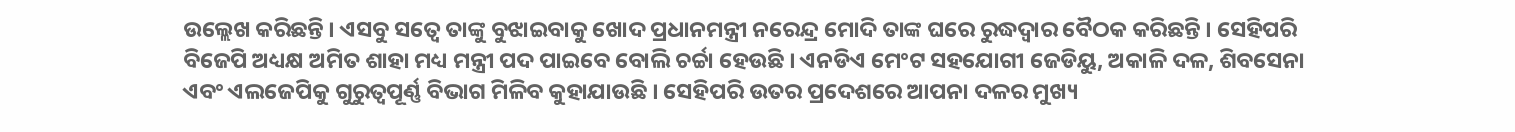ଉଲ୍ଲେଖ କରିଛନ୍ତି । ଏସବୁ ସତ୍ୱେ ତାଙ୍କୁ ବୁଝାଇବାକୁ ଖୋଦ ପ୍ରଧାନମନ୍ତ୍ରୀ ନରେନ୍ଦ୍ର ମୋଦି ତାଙ୍କ ଘରେ ରୁଦ୍ଧଦ୍ୱାର ବୈଠକ କରିଛନ୍ତି । ସେହିପରି ବିଜେପି ଅଧ୍ୟକ୍ଷ ଅମିତ ଶାହା ମଧ୍ୟ ମନ୍ତ୍ରୀ ପଦ ପାଇବେ ବୋଲି ଚର୍ଚ୍ଚା ହେଉଛି । ଏନଡିଏ ମେଂଟ ସହଯୋଗୀ ଜେଡିୟୁ, ଅକାଳି ଦଳ, ଶିବସେନା ଏବଂ ଏଲଜେପିକୁ ଗୁରୁତ୍ୱପୂର୍ଣ୍ଣ ବିଭାଗ ମିଳିବ କୁହାଯାଉଛି । ସେହିପରି ଉତର ପ୍ରଦେଶରେ ଆପନା ଦଳର ମୁଖ୍ୟ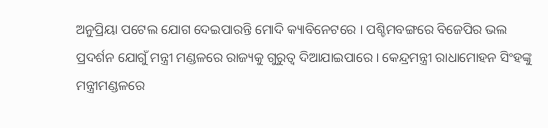ଅନୁପ୍ରିୟା ପଟେଲ ଯୋଗ ଦେଇପାରନ୍ତି ମୋଦି କ୍ୟାବିନେଟରେ । ପଶ୍ଚିମବଙ୍ଗରେ ବିଜେପିର ଭଲ ପ୍ରଦର୍ଶନ ଯୋଗୁଁ ମନ୍ତ୍ରୀ ମଣ୍ଡଳରେ ରାଜ୍ୟକୁ ଗୁରୁତ୍ୱ ଦିଆଯାଇପାରେ । କେନ୍ଦ୍ରମନ୍ତ୍ରୀ ରାଧାମୋହନ ସିଂହଙ୍କୁ ମନ୍ତ୍ରୀମଣ୍ଡଳରେ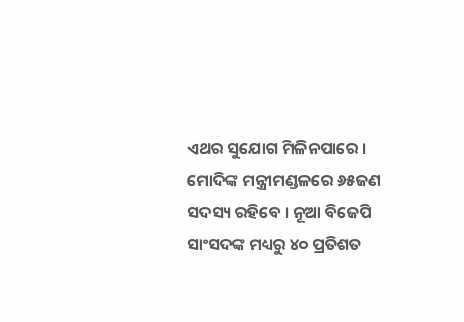ଏଥର ସୁଯୋଗ ମିଳିନପାରେ । ମୋଦିଙ୍କ ମନ୍ତ୍ରୀମଣ୍ଡଳରେ ୬୫ଜଣ ସଦସ୍ୟ ରହିବେ । ନୂଆ ବିଜେପି ସାଂସଦଙ୍କ ମଧ୍ୟରୁ ୪୦ ପ୍ରତିଶତ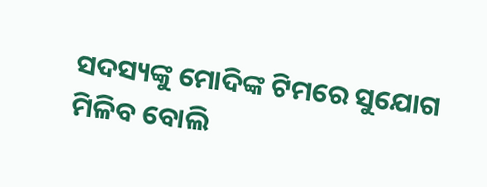ସଦସ୍ୟଙ୍କୁ ମୋଦିଙ୍କ ଟିମରେ ସୁଯୋଗ ମିଳିବ ବୋଲି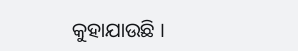କୁହାଯାଉଛି ।